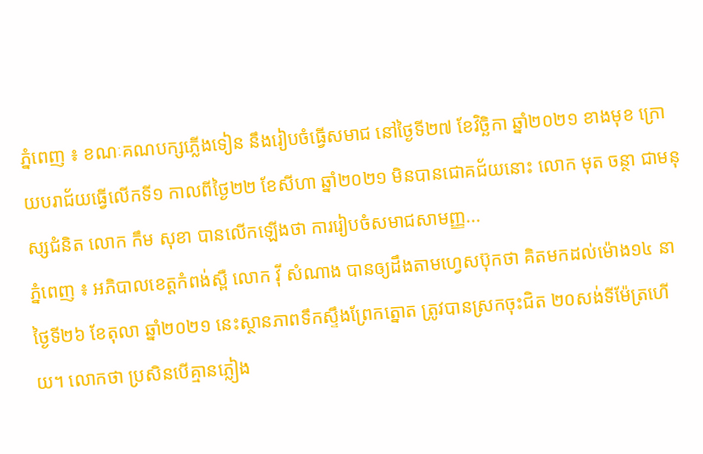ភ្នំពេញ ៖ ខណៈគណបក្សភ្លើងទៀន នឹងរៀបចំធ្វើសមាជ នៅថ្ងៃទី២៧ ខែវិច្ឆិកា ឆ្នាំ២០២១ ខាងមុខ ក្រោយបរាជ័យធ្វើលើកទី១ កាលពីថ្ងៃ២២ ខែសីហា ឆ្នាំ២០២១ មិនបានជោគជ័យនោះ លោក មុត ចន្ថា ជាមនុស្សជំនិត លោក កឹម សុខា បានលើកឡើងថា ការរៀបចំសមាជសាមញ្ញ...
ភ្នំពេញ ៖ អភិបាលខេត្តកំពង់ស្ពឺ លោក វ៉ី សំណាង បានឲ្យដឹងតាមហ្វេសប៊ុកថា គិតមកដល់ម៉ោង១៤ នាថ្ងៃទី២៦ ខែតុលា ឆ្នាំ២០២១ នេះស្ថានភាពទឹកស្ទឹងព្រែកត្នោត ត្រូវបានស្រកចុះជិត ២០សង់ទីម៉ែត្រហើយ។ លោកថា ប្រសិនបើគ្មានភ្លៀង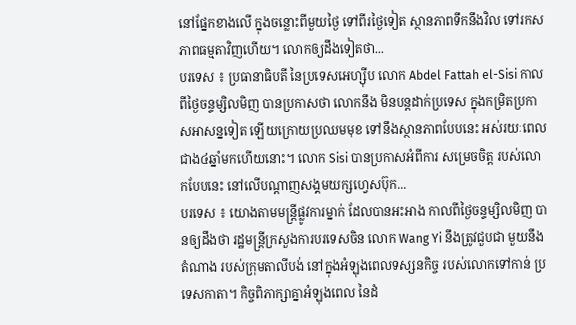នៅផ្នែកខាងលើ ក្នុងចន្លោះពីមួយថ្ងៃ ទៅពីរថ្ងៃទៀត ស្ថានភាពទឹកនឹងវិល ទៅរកសភាពធម្មតាវិញហើយ។ លោកឲ្យដឹងទៀតថា...
បរទេស ៖ ប្រធានាធិបតី នៃប្រទេសអេហ្ស៊ីប លោក Abdel Fattah el-Sisi កាលពីថ្ងៃចន្ទម្សិលមិញ បានប្រកាសថា លោកនឹង មិនបន្តដាក់ប្រទេស ក្នុងកម្រិតប្រកាសអាសន្នទៀត ឡើយក្រោយប្រឈមមុខ ទៅនឹងស្ថានភាពបែបនេះ អស់រយៈពេលជាង៤ឆ្នាំមកហើយនោះ។ លោក Sisi បានប្រកាសអំពីការ សម្រេចចិត្ត របស់លោកបែបនេះ នៅលើបណ្តាញសង្គមយក្សហ្វេសប៊ុក...
បរទេស ៖ យោងតាមមន្ត្រីផ្លូវការម្នាក់ ដែលបានអះអាង កាលពីថ្ងៃចន្ទម្សិលមិញ បានឲ្យដឹងថា រដ្ឋមន្ត្រីក្រសួងការបរទេសចិន លោក Wang Yi នឹងត្រូវជួបជា មួយនឹងតំណាង របស់ក្រុមតាលីបង់ នៅក្នុងអំឡុងពេលទស្សនកិច្ច របស់លោកទៅកាន់ ប្រទេសកាតា។ កិច្ចពិភាក្សាគ្នាអំឡុងពេល នៃដំ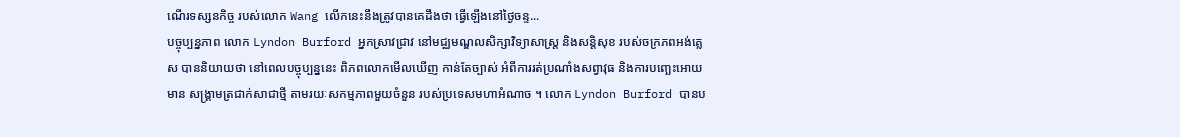ណើរទស្សនកិច្ច របស់លោក Wang លើកនេះនឹងត្រូវបានគេដឹងថា ធ្វើឡើងនៅថ្ងៃចន្ទ...
បច្ចុប្បន្នភាព លោក Lyndon Burford អ្នកស្រាវជ្រាវ នៅមជ្ឈមណ្ឌលសិក្សាវិទ្យាសាស្ត្រ និងសន្តិសុខ របស់ចក្រភពអង់គ្លេស បាននិយាយថា នៅពេលបច្ចុប្បន្ននេះ ពិភពលោកមើលឃើញ កាន់តែច្បាស់ អំពីការរត់ប្រណាំងសព្វាវុធ និងការបញ្ឆេះអោយមាន សង្គ្រាមត្រជាក់សាជាថ្មី តាមរយៈសកម្មភាពមួយចំនួន របស់ប្រទេសមហាអំណាច ។ លោក Lyndon Burford បានប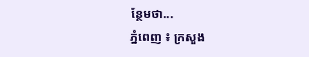ន្ថែមថា...
ភ្នំពេញ ៖ ក្រសួង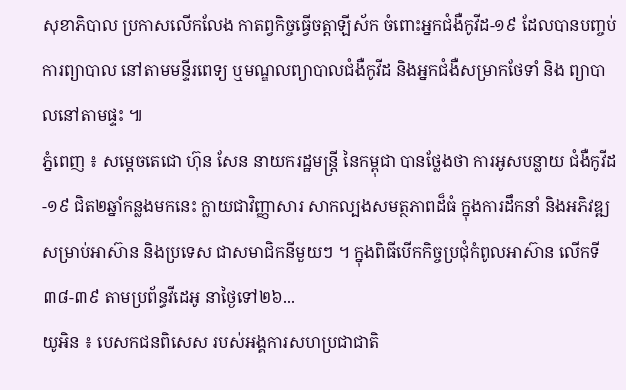សុខាភិបាល ប្រកាសលើកលែង កាតព្វកិច្ចធ្វើចត្តាឡីស័ក ចំពោះអ្នកជំងឺកូវីដ-១៩ ដែលបានបញ្ចប់ការព្យាបាល នៅតាមមន្ទីរពេទ្យ ឬមណ្ឌលព្យាបាលជំងឺកូវីដ និងអ្នកជំងឺសម្រាកថែទាំ និង ព្យាបាលនៅតាមផ្ទះ ៕
ភ្នំពេញ ៖ សម្តេចតេជោ ហ៊ុន សែន នាយករដ្ឋមន្ដ្រី នៃកម្ពុជា បានថ្លែងថា ការអូសបន្លាយ ជំងឺកូវីដ-១៩ ជិត២ឆ្នាំកន្លងមកនេះ ក្លាយជាវិញ្ញាសារ សាកល្បងសមត្ថភាពដ៏ធំ ក្នុងការដឹកនាំ និងអភិវឌ្ឍសម្រាប់អាស៊ាន និងប្រទេស ជាសមាជិកនីមួយៗ ។ ក្នុងពិធីបើកកិច្ចប្រជុំកំពូលអាស៊ាន លើកទី៣៨-៣៩ តាមប្រព័ន្ធវីដេអូ នាថ្ងៃទៅ២៦...
យូអិន ៖ បេសកជនពិសេស របស់អង្គការសហប្រជាជាតិ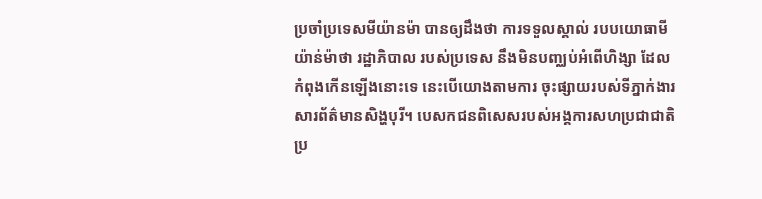ប្រចាំប្រទេសមីយ៉ានម៉ា បានឲ្យដឹងថា ការទទួលស្គាល់ របបយោធាមីយ៉ាន់ម៉ាថា រដ្ឋាភិបាល របស់ប្រទេស នឹងមិនបញ្ឈប់អំពើហិង្សា ដែលកំពុងកើនឡើងនោះទេ នេះបើយោងតាមការ ចុះផ្សាយរបស់ទីភ្នាក់ងារ សារព័ត៌មានសិង្ហបុរី។ បេសកជនពិសេសរបស់អង្គការសហប្រជាជាតិប្រ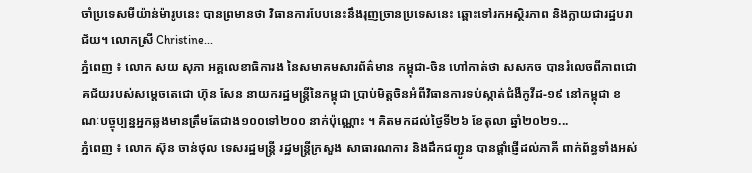ចាំប្រទេសមីយ៉ាន់ម៉ារូបនេះ បានព្រមានថា វិធានការបែបនេះនឹងរុញច្រានប្រទេសនេះ ឆ្ពោះទៅរកអស្ថិរភាព និងក្លាយជារដ្ឋបរាជ័យ។ លោកស្រី Christine...
ភ្នំពេញ ៖ លោក សយ សុភា អគ្គលេខាធិការង នៃសមាគមសារព័ត៌មាន កម្ពុជា-ចិន ហៅកាត់ថា សសកច បានរំលេចពីភាពជោគជ័យរបស់សម្ដេចតេជោ ហ៊ុន សែន នាយករដ្ឋមន្ដ្រីនៃកម្ពុជា ប្រាប់មិត្តចិនអំពីវិធានការទប់ស្កាត់ជំងឺកូវីដ-១៩ នៅកម្ពុជា ខណៈបច្ចុប្បន្នអ្នកឆ្លងមានត្រឹមតែជាង១០០ទៅ២០០ នាក់ប៉ុណ្ណោះ ។ គិតមកដល់ថ្ងៃទី២៦ ខែតុលា ឆ្នាំ២០២១...
ភ្នំពេញ ៖ លោក ស៊ុន ចាន់ថុល ទេសរដ្ឋមន្ដ្រី រដ្ឋមន្ត្រីក្រសួង សាធារណការ និងដឹកជញ្ជូន បានផ្ដាំផ្ញើដល់ភាគី ពាក់ព័ន្ធទាំងអស់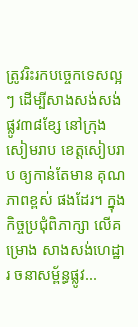ត្រូវរិះរកបច្ចេកទេសល្អៗ ដើម្បីសាងសង់សង់ផ្លូវ៣៨ខ្សែ នៅក្រុងសៀមរាប ខេត្តសៀបរាប ឲ្យកាន់តែមាន គុណភាពខ្ពស់ ផងដែរ។ ក្នុងកិច្ចប្រជុំពិភាក្សា លើគម្រោង សាងសង់ហេដ្ឋារ ចនាសម្ព័ន្ធផ្លូវ...